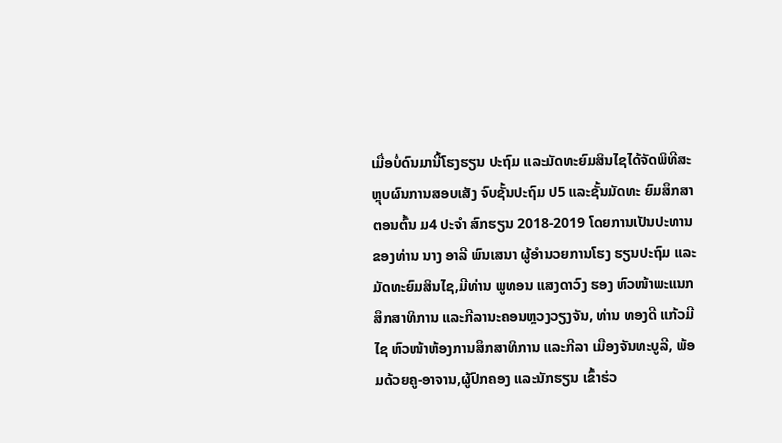ເມື່ອບໍ່ດົນມານີ້ໂຮງຮຽນ ປະຖົມ ແລະມັດທະຍົມສິນໄຊໄດ້ຈັດພິທີສະຫຼຸບຜົນການສອບເສັງ ຈົບຊັ້ນປະຖົມ ປ5 ແລະຊັ້ນມັດທະ ຍົມສຶກສາຕອນຕົ້ນ ມ4 ປະຈໍາ ສົກຮຽນ 2018-2019 ໂດຍການເປັນປະທານຂອງທ່ານ ນາງ ອາລີ ພົນເສນາ ຜູ້ອໍານວຍການໂຮງ ຮຽນປະຖົມ ແລະມັດທະຍົມສິນໄຊ,ມີທ່ານ ພູທອນ ແສງດາວົງ ຮອງ ຫົວໜ້າພະແນກສຶກສາທິການ ແລະກີລານະຄອນຫຼວງວຽງຈັນ, ທ່ານ ທອງດີ ແກ້ວມີໄຊ ຫົວໜ້າຫ້ອງການສຶກສາທິການ ແລະກີລາ ເມືອງຈັນທະບູລີ, ພ້ອມດ້ວຍຄູ-ອາຈານ,ຜູ້ປົກຄອງ ແລະນັກຮຽນ ເຂົ້າຮ່ວ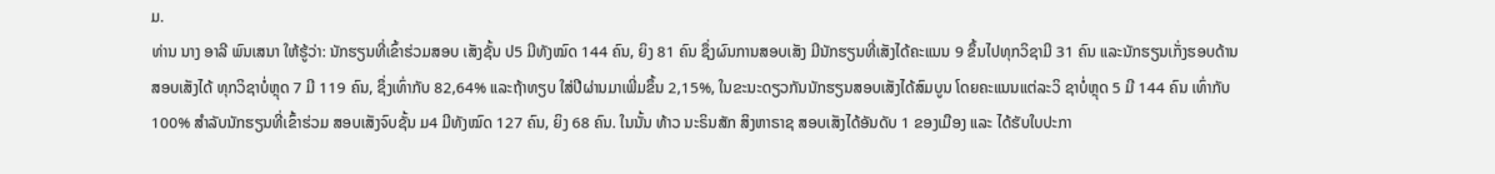ມ.
ທ່ານ ນາງ ອາລີ ພົນເສນາ ໃຫ້ຮູ້ວ່າ: ນັກຮຽນທີ່ເຂົ້າຮ່ວມສອບ ເສັງຊັ້ນ ປ5 ມີທັງໝົດ 144 ຄົນ, ຍິງ 81 ຄົນ ຊຶ່ງຜົນການສອບເສັງ ມີນັກຮຽນທີ່ເສັງໄດ້ຄະແນນ 9 ຂຶ້ນໄປທຸກວິຊາມີ 31 ຄົນ ແລະນັກຮຽນເກັ່ງຮອບດ້ານສອບເສັງໄດ້ ທຸກວິຊາບໍ່ຫຼຸດ 7 ມີ 119 ຄົນ, ຊຶ່ງເທົ່າກັບ 82,64% ແລະຖ້າທຽບ ໃສ່ປີຜ່ານມາເພີ່ມຂຶ້ນ 2,15%, ໃນຂະນະດຽວກັນນັກຮຽນສອບເສັງໄດ້ສົມບູນ ໂດຍຄະແນນແຕ່ລະວິ ຊາບໍ່ຫຼຸດ 5 ມີ 144 ຄົນ ເທົ່າກັບ 100% ສໍາລັບນັກຮຽນທີ່ເຂົ້າຮ່ວມ ສອບເສັງຈົບຊັ້ນ ມ4 ມີທັງໝົດ 127 ຄົນ, ຍິງ 68 ຄົນ. ໃນນັ້ນ ທ້າວ ນະຣິນສັກ ສິງຫາຣາຊ ສອບເສັງໄດ້ອັນດັບ 1 ຂອງເມືອງ ແລະ ໄດ້ຮັບໃບປະກາ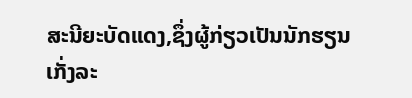ສະນີຍະບັດແດງ,ຊຶ່ງຜູ້ກ່ຽວເປັນນັກຮຽນເກັ່ງລະ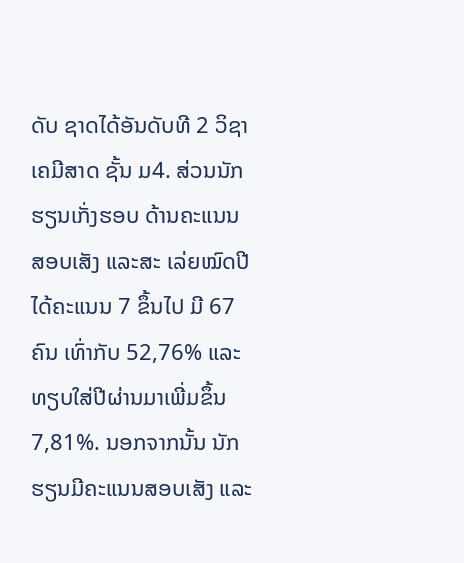ດັບ ຊາດໄດ້ອັນດັບທີ 2 ວິຊາເຄມີສາດ ຊັ້ນ ມ4. ສ່ວນນັກຮຽນເກັ່ງຮອບ ດ້ານຄະແນນສອບເສັງ ແລະສະ ເລ່ຍໝົດປີໄດ້ຄະແນນ 7 ຂຶ້ນໄປ ມີ 67 ຄົນ ເທົ່າກັບ 52,76% ແລະທຽບໃສ່ປີຜ່ານມາເພີ່ມຂຶ້ນ 7,81%. ນອກຈາກນັ້ນ ນັກຮຽນມີຄະແນນສອບເສັງ ແລະ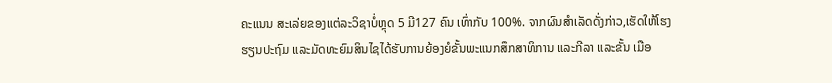ຄະແນນ ສະເລ່ຍຂອງແຕ່ລະວິຊາບໍ່ຫຼຸດ 5 ມີ127 ຄົນ ເທົ່າກັບ 100%. ຈາກຜົນສໍາເລັດດັ່ງກ່າວ,ເຮັດໃຫ້ໂຮງ ຮຽນປະຖົມ ແລະມັດທະຍົມສິນໄຊໄດ້ຮັບການຍ້ອງຍໍຂັ້ນພະແນກສຶກສາທິການ ແລະກີລາ ແລະຂັ້ນ ເມືອ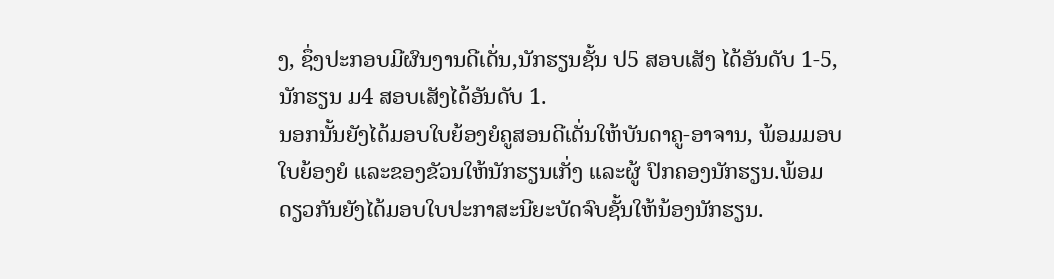ງ, ຊຶ່ງປະກອບມີຜົນງານດີເດັ່ນ,ນັກຮຽນຊັ້ນ ປ5 ສອບເສັງ ໄດ້ອັນດັບ 1-5, ນັກຮຽນ ມ4 ສອບເສັງໄດ້ອັນດັບ 1.
ນອກນັ້ນຍັງໄດ້ມອບໃບຍ້ອງຍໍຄູສອນດີເດັ່ນໃຫ້ບັນດາຄູ-ອາຈານ, ພ້ອມມອບໃບຍ້ອງຍໍ ແລະຂອງຂັວນໃຫ້ນັກຮຽນເກັ່ງ ແລະຜູ້ ປົກຄອງນັກຮຽນ.ພ້ອມດຽວກັນຍັງໄດ້ມອບໃບປະກາສະນີຍະບັດຈົບຊັ້ນໃຫ້ນ້ອງນັກຮຽນ.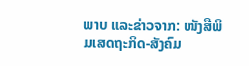ພາບ ແລະຂ່າວຈາກ: ໜັງສືພິມເສດຖະກິດ-ສັງຄົມ